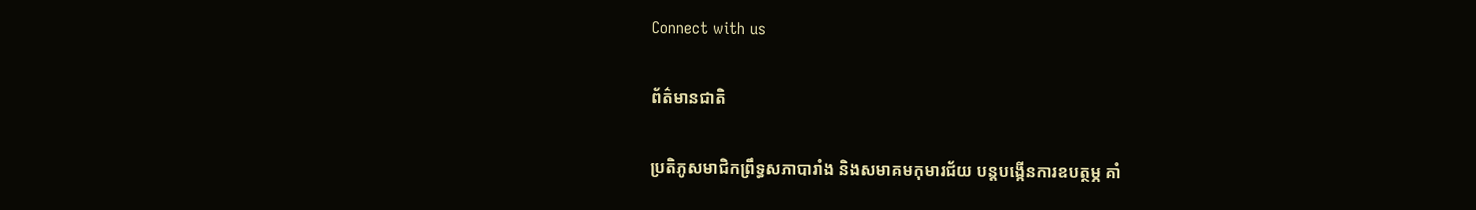Connect with us

ព័ត៌មានជាតិ

ប្រតិភូសមាជិកព្រឹទ្ធសភាបារាំង និងសមាគមកុមារជ័យ បន្តបង្កើនការឧបត្ថម្ភ គាំ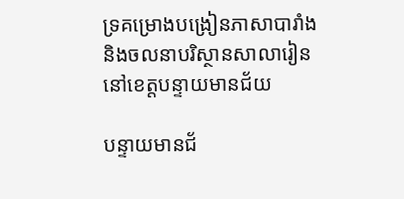ទ្រគម្រោងបង្រៀនភាសាបារាំង និងចលនាបរិស្ថានសាលារៀន នៅខេត្តបន្ទាយមានជ័យ

បន្ទាយមានជ័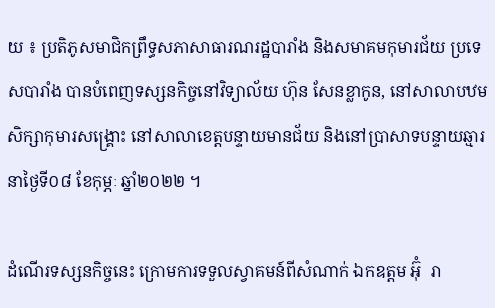យ ៖ ប្រតិភូសមាជិកព្រឹទ្ធសភាសាធារណរដ្ឋបារាំង និងសមាគមកុមារជ័យ ប្រទេសបារាំង បានបំពេញទស្សនកិច្ចនៅវិទ្យាល័យ ហ៊ុន សែនខ្លាកូន, នៅសាលាបឋមសិក្សាកុមារសង្គ្រោះ នៅសាលាខេត្តបន្ទាយមានជ័យ និងនៅប្រាសាទបន្ទាយឆ្មារ នាថ្ងៃទី០៨ ខែកុម្ភៈ ឆ្នាំ២០២២ ។

ដំណើរទស្សនកិច្ចនេះ ក្រោមការទទួលស្វាគមន៍ពីសំណាក់ ឯកឧត្តម អ៊ុំ  រា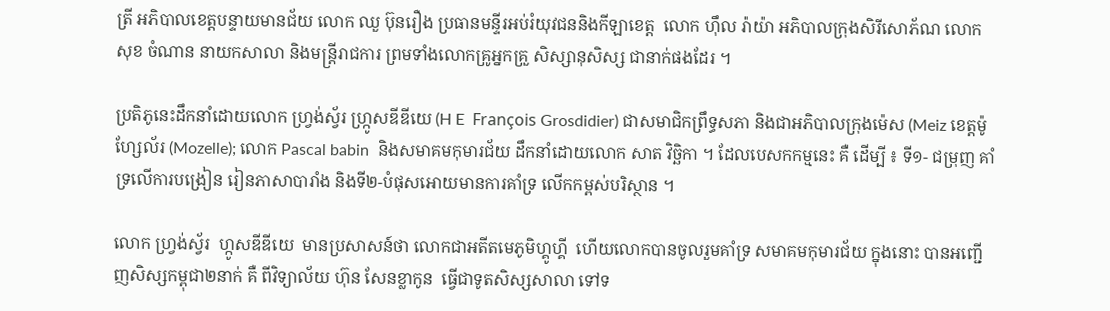ត្រី អភិបាលខេត្តបន្ទាយមានជ័យ លោក ឈួ ប៊ុនរឿង ប្រធានមន្ទីរអប់រំយុវជននិងកីឡាខេត្ត  លោក ហ៊ឹល រ៉ាយ៉ា អភិបាលក្រុងសិរីសោភ័ណ លោក សុខ ចំណាន នាយកសាលា និងមន្ត្រីរាជការ ព្រមទាំងលោកគ្រូអ្នកគ្រួ សិស្សានុសិស្ស ជានាក់ផងដែរ ។

ប្រតិភូនេះដឹកនាំដោយលោក ហ្វ្រង់ស័្វរ ហ្ក្រូសឌីឌីយេ (H E  François Grosdidier) ជាសមាជិកព្រឹទ្ធសភា និងជាអភិបាលក្រុងម៉េស (Meiz ខេត្តម៉ូហ្សែល័រ (Mozelle); លោក Pascal babin  និងសមាគមកុមារជ័យ ដឹកនាំដោយលោក សាត វិច្ឆិកា ។ ដែលបេសកកម្មនេះ គឺ ដើម្បី ៖ ទី១- ជម្រុញ គាំទ្រលើការបង្រៀន រៀនភាសាបារាំង និងទី២-បំផុសអោយមានការគាំទ្រ លើកកម្ពស់បរិស្ថាន ។

លោក ហ្វ្រង់ស្វ័រ  ហ្កូសឌីឌីយេ  មានប្រសាសន៍ថា លោកជាអតីតមេភូមិហ្គូហ្គី  ហើយលោកបានចូលរួមគាំទ្រ សមាគមកុមារជ័យ ក្នុងនោះ បានអញ្ជើញសិស្សកម្ពុជា២នាក់ គឺ ពីវិទ្យាល័យ ហ៊ុន សែនខ្លាកូន  ធ្វើជាទូតសិស្សសាលា ទៅទ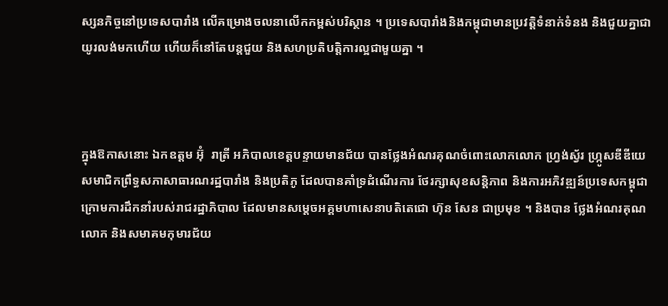ស្សនកិច្ចនៅប្រទេសបារាំង លើគម្រោងចលនាលើកកម្ពស់បរិស្ថាន ។ ប្រទេសបារាំងនិងកម្ពុជាមានប្រវត្តិទំនាក់ទំនង និងជួយគ្នាជាយូរលង់មកហើយ ហើយក៏នៅតែបន្តជួយ និងសហប្រតិបត្តិការល្អជាមួយគ្នា ។



ក្នុងឱកាសនោះ ឯកឧត្តម អ៊ុំ  រាត្រី អភិបាលខេត្តបន្ទាយមានជ័យ បានថ្លែងអំណរគុណចំពោះលោកលោក ហ្វ្រង់ស័្វរ ហ្ក្រូសឌីឌីយេ  សមាជិកព្រឹទ្ធសភាសាធារណរដ្ឋបារាំង និងប្រតិភូ ដែលបានគាំទ្រដំណើរការ ថែរក្សាសុខសន្តិភាព និងការអភិវឌ្ឍន៍ប្រទេសកម្ពុជា ក្រោមការដឹកនាំរបស់រាជរដ្ឋាភិបាល ដែលមានសម្តេចអគ្គមហាសេនាបតិតេជោ ហ៊ុន សែន ជាប្រមុខ ។ និងបាន ថ្លែងអំណរគុណលោក និងសមាគមកុមារជ័យ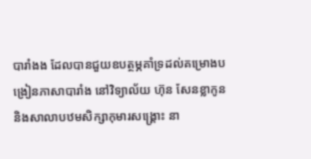បារាំងង ដែលបានជួយឧបត្ថម្ភគាំទ្រដល់គម្រោងបង្រៀនភាសាបារាំង នៅវិទ្យាល័យ ហ៊ុន សែនខ្លាកូន និងសាលាបឋមសិក្សាកុមារសង្គ្រោះ នា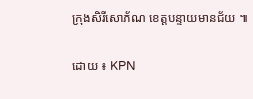ក្រុងសិរីសោភ័ណ ខេត្តបន្ទាយមានជ័យ ៕

ដោយ ៖ KPN